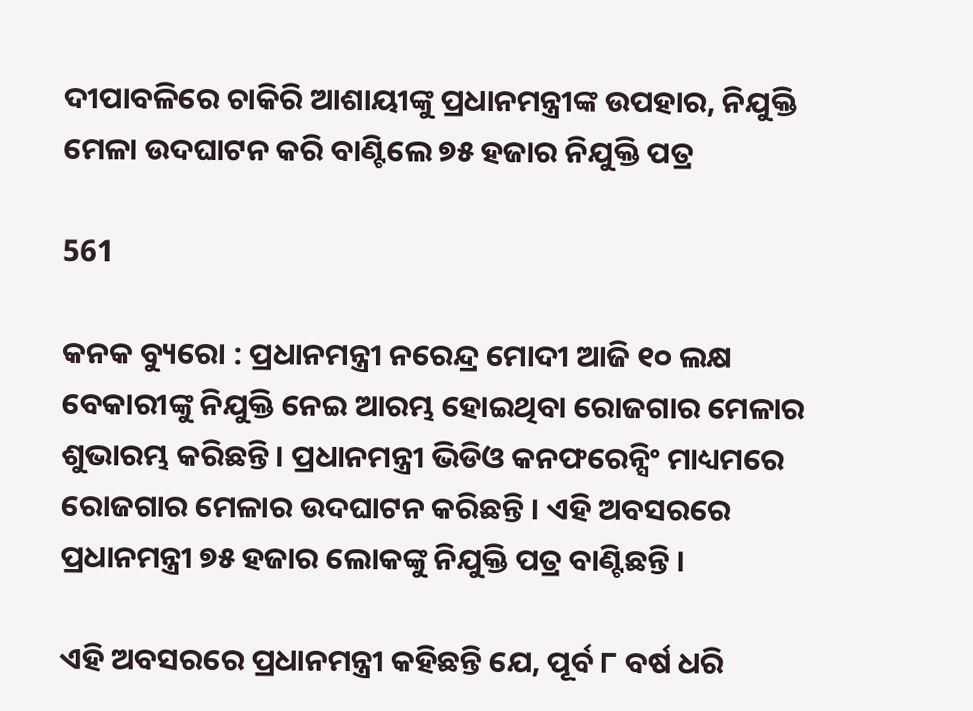ଦୀପାବଳିରେ ଚାକିରି ଆଶାୟୀଙ୍କୁ ପ୍ରଧାନମନ୍ତ୍ରୀଙ୍କ ଉପହାର, ନିଯୁକ୍ତି ମେଳା ଉଦଘାଟନ କରି ବାଣ୍ଟିଲେ ୭୫ ହଜାର ନିଯୁକ୍ତି ପତ୍ର

561

କନକ ବ୍ୟୁରୋ : ପ୍ରଧାନମନ୍ତ୍ରୀ ନରେନ୍ଦ୍ର ମୋଦୀ ଆଜି ୧୦ ଲକ୍ଷ ବେକାରୀଙ୍କୁ ନିଯୁକ୍ତି ନେଇ ଆରମ୍ଭ ହୋଇଥିବା ରୋଜଗାର ମେଳାର ଶୁଭାରମ୍ଭ କରିଛନ୍ତି । ପ୍ରଧାନମନ୍ତ୍ରୀ ଭିଡିଓ କନଫରେନ୍ସିଂ ମାଧ୍ୟମରେ ରୋଜଗାର ମେଳାର ଉଦଘାଟନ କରିଛନ୍ତି । ଏହି ଅବସରରେ ପ୍ରଧାନମନ୍ତ୍ରୀ ୭୫ ହଜାର ଲୋକଙ୍କୁ ନିଯୁକ୍ତି ପତ୍ର ବାଣ୍ଟିଛନ୍ତି ।

ଏହି ଅବସରରେ ପ୍ରଧାନମନ୍ତ୍ରୀ କହିଛନ୍ତି ଯେ, ପୂର୍ବ ୮ ବର୍ଷ ଧରି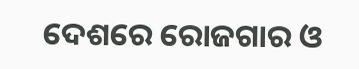ଦେଶରେ ରୋଜଗାର ଓ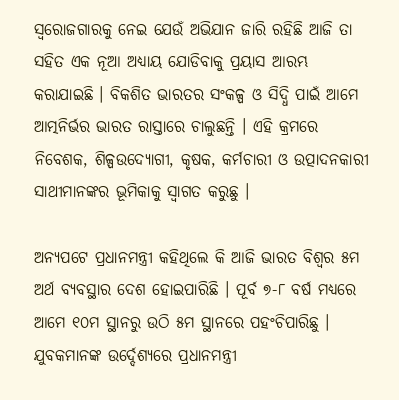ସ୍ୱରୋଜଗାରକୁ ନେଇ ଯେଉଁ ଅଭିଯାନ ଜାରି ରହିଛି ଆଜି ତା ସହିତ ଏକ ନୂଆ ଅଧ୍ୟାୟ ଯୋଡିବାକୁ ପ୍ରୟାସ ଆରମ୍ଭ କରାଯାଇଛି । ବିକଶିତ ଭାରତର ସଂକଳ୍ପ ଓ ସିଦ୍ଧି ପାଇଁ ଆମେ ଆତ୍ମନିର୍ଭର ଭାରତ ରାସ୍ତାରେ ଚାଲୁଛନ୍ତି । ଏହି କ୍ରମରେ ନିବେଶକ, ଶିଳ୍ପଉଦ୍ୟୋଗୀ, କୃଷକ, କର୍ମଚାରୀ ଓ ଉତ୍ପାଦନକାରୀ ସାଥୀମାନଙ୍କର ଭୂମିକାକୁ ସ୍ୱାଗତ କରୁଛୁ ।

ଅନ୍ୟପଟେ ପ୍ରଧାନମନ୍ତ୍ରୀ କହିଥିଲେ କି ଆଜି ଭାରତ ବିଶ୍ୱର ୫ମ ଅର୍ଥ ବ୍ୟବସ୍ଥାର ଦେଶ ହୋଇପାରିଛି । ପୂର୍ବ ୭-୮ ବର୍ଷ ମଧ୍ୟରେ ଆମେ ୧୦ମ ସ୍ଥାନରୁ ଉଠି ୫ମ ସ୍ଥାନରେ ପହଂଚିପାରିଛୁ ।
ଯୁବକମାନଙ୍କ ଉର୍ଦ୍ଦେଶ୍ୟରେ ପ୍ରଧାନମନ୍ତ୍ରୀ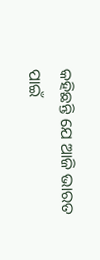କହିଛନ୍ତି ଯେ ଆଜି ଭାରତ ପାଇଁ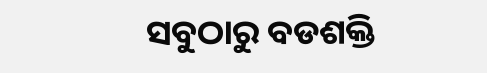ସବୁଠାରୁ ବଡଶକ୍ତି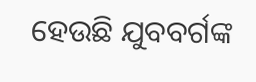ହେଉଛି ଯୁବବର୍ଗଙ୍କ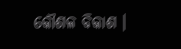କୌଶଳ ବିକାଶ ।